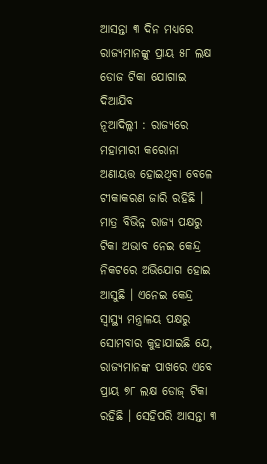ଆସନ୍ତା ୩ ଦିନ ମଧ୍ୟରେ ରାଜ୍ୟମାନଙ୍କୁ ପ୍ରାୟ ୫୮ ଲକ୍ଷ ଡୋଜ ଟିକା ଯୋଗାଇ ଦିଆଯିବ
ନୂଆଦିଲ୍ଲୀ : ରାଜ୍ୟରେ ମହାମାରୀ କରୋନା ଅଣାୟତ୍ତ ହୋଇଥିବା ବେଳେ ଟୀକାକରଣ ଜାରି ରହିଛି । ମାତ୍ର ବିଭିନ୍ନ ରାଜ୍ୟ ପକ୍ଷରୁ ଟିକା ଅଭାବ ନେଇ କେନ୍ଦ୍ର ନିକଟରେ ଅଭିଯୋଗ ହୋଇ ଆସୁଛି । ଏନେଇ କେନ୍ଦ୍ର ସ୍ୱାସ୍ଥ୍ୟ ମନ୍ତ୍ରାଳୟ ପକ୍ଷରୁ ସୋମବାର କୁହାଯାଇଛି ଯେ, ରାଜ୍ୟମାନଙ୍କ ପାଖରେ ଏବେ ପ୍ରାୟ ୭୮ ଲକ୍ଷ ଡୋଜ୍ ଟିକା ରହିଛି । ସେହିପରି ଆସନ୍ତା ୩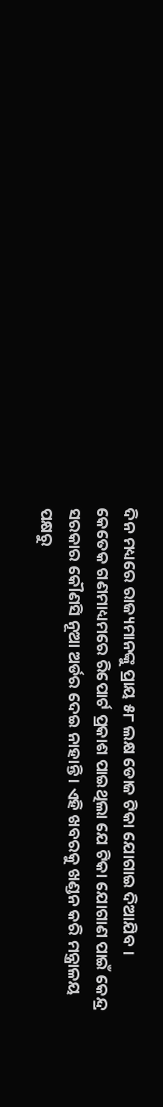ଦିନ ମଧ୍ୟରେ ରାଜ୍ୟମାନଙ୍କୁ ପ୍ରାୟ ୫୮ ଲକ୍ଷ ଡୋଜ ଟିକା ଯୋଗାଇ ଦିଆଯିବ ।
କେତେକ ଗଣମାଧ୍ୟମରେ ରିପୋର୍ଟ ପ୍ରକାଶ ପାଇଥିଲା ଯେ ଟିକା ଯୋଗାଣ ପାଇଁ କେନ୍ଦ୍ର ସରକାର କୌଣସି ନୂଆ ଅର୍ଡର ଦେଇ ନାହାନ୍ତି । ଏହି ଖବରକୁ ଖଣ୍ଡନ କରି ମନ୍ତ୍ରାଳୟ ପକ୍ଷରୁ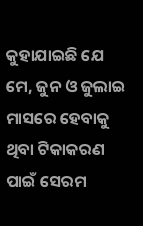କୁହାଯାଇଛି ଯେ ମେ, ଜୁନ ଓ ଜୁଲାଇ ମାସରେ ହେବାକୁ ଥିବା ଟିକାକରଣ ପାଇଁ ସେରମ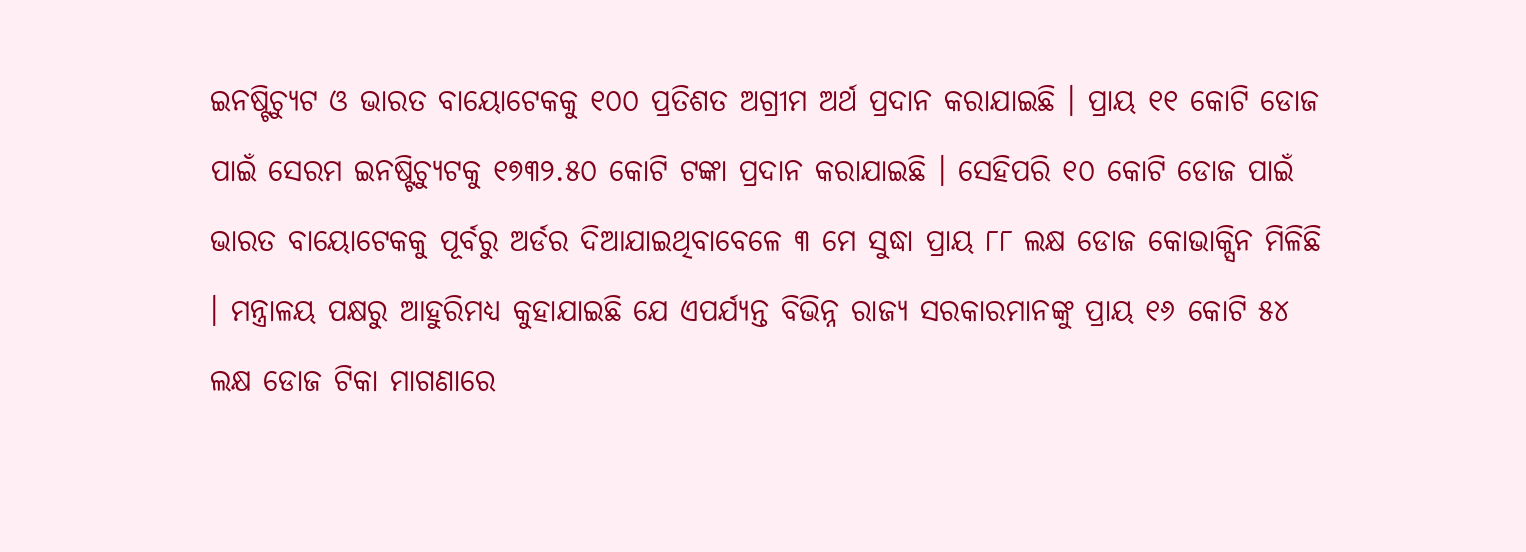ଇନଷ୍ଟିଚ୍ୟୁଟ ଓ ଭାରତ ବାୟୋଟେକକୁ ୧୦୦ ପ୍ରତିଶତ ଅଗ୍ରୀମ ଅର୍ଥ ପ୍ରଦାନ କରାଯାଇଛି । ପ୍ରାୟ ୧୧ କୋଟି ଡୋଜ ପାଇଁ ସେରମ ଇନଷ୍ଟିଚ୍ୟୁଟକୁ ୧୭୩୨.୫୦ କୋଟି ଟଙ୍କା ପ୍ରଦାନ କରାଯାଇଛି । ସେହିପରି ୧୦ କୋଟି ଡୋଜ ପାଇଁ ଭାରତ ବାୟୋଟେକକୁ ପୂର୍ବରୁ ଅର୍ଡର ଦିଆଯାଇଥିବାବେଳେ ୩ ମେ ସୁଦ୍ଧା ପ୍ରାୟ ୮୮ ଲକ୍ଷ ଡୋଜ କୋଭାକ୍ସିନ ମିଳିଛି । ମନ୍ତ୍ରାଳୟ ପକ୍ଷରୁ ଆହୁରିମଧ୍ୟ କୁହାଯାଇଛି ଯେ ଏପର୍ଯ୍ୟନ୍ତ ବିଭିନ୍ନ ରାଜ୍ୟ ସରକାରମାନଙ୍କୁ ପ୍ରାୟ ୧୬ କୋଟି ୫୪ ଲକ୍ଷ ଡୋଜ ଟିକା ମାଗଣାରେ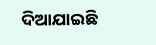ଦିଆଯାଇଛି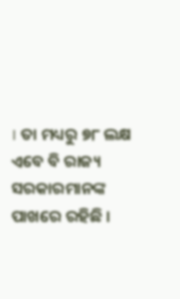। ତା ମଧ୍ୟରୁ ୭୮ ଲକ୍ଷ ଏବେ ବି ରାଜ୍ୟ ସରକାରମାନଙ୍କ ପାଖରେ ରହିଛି ।